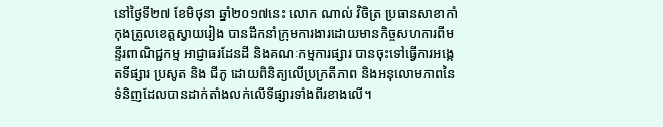នៅថ្ងៃទី២៧ ខែមិថុនា ឆ្នាំ២០១៧នេះ លោក ណាល់ វិចិត្រ ប្រធានសាខាកាំកុងត្រូលខេត្តស្វាយរៀង បានដឹកនាំក្រុមការងារដោយមានកិច្ចសហការពីមន្ទីរពាណិជ្ជកម្ម អាជ្ញាធរដែនដី និងគណៈកម្មការផ្សារ បានចុះទៅធ្វើការអង្កេតទីផ្សារ ប្រសូត និង ជីភូ ដោយពិនិត្យលើប្រក្រតីភាព និងអនុលោមភាពនៃទំនិញដែលបានដាក់តាំងលក់លើទីផ្សារទាំងពីរខាងលើ។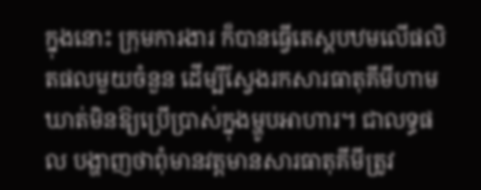ក្នុងនោះ ក្រុមការងារ ក៏បានធ្វើតេស្តបឋមលើផលិតផលមួយចំនួន ដើម្បីស្វែងរកសារធាតុគីមីហាមឃាត់មិនឱ្យប្រើប្រាស់ក្នុងម្ហូបអាហារ។ ជាលទ្ធផល បង្ហាញថាពុំមានវត្តមានសារធាតុគីមីត្រូវ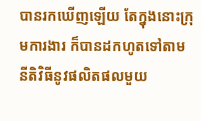បានរកឃើញឡើយ តែក្នុងនោះក្រុមការងារ ក៏បានដកហូតទៅតាមនីតិវិធីនូវផលិតផលមួយ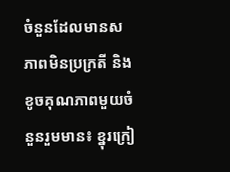ចំនួនដែលមានសភាពមិនប្រក្រតី និងខូចគុណភាពមួយចំនួនរួមមាន៖ ខ្នុរក្រៀ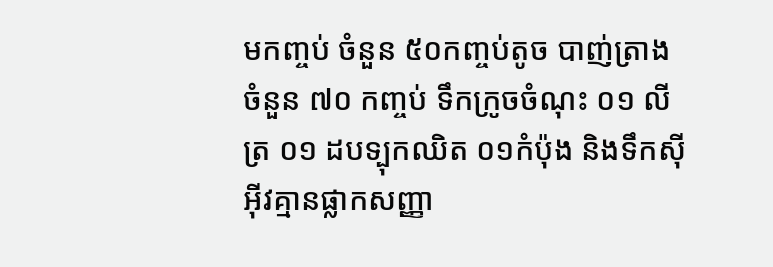មកញ្ចប់ ចំនួន ៥០កញ្ចប់តូច បាញ់ត្រាង ចំនួន ៧០ កញ្ចប់ ទឹកក្រូចចំណុះ ០១ លីត្រ ០១ ដបទ្បុកឈិត ០១កំប៉ុង និងទឹកស៊ីអ៊ីវគ្មានផ្លាកសញ្ញា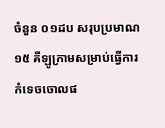ចំនួន ០១ដប សរុបប្រមាណ ១៥ គីឡូក្រាមសម្រាប់ធ្វើការកំទេចចោលផ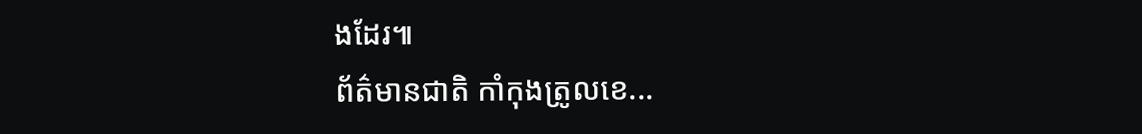ងដែរ៕
ព័ត៌មានជាតិ កាំកុងត្រូលខេ...